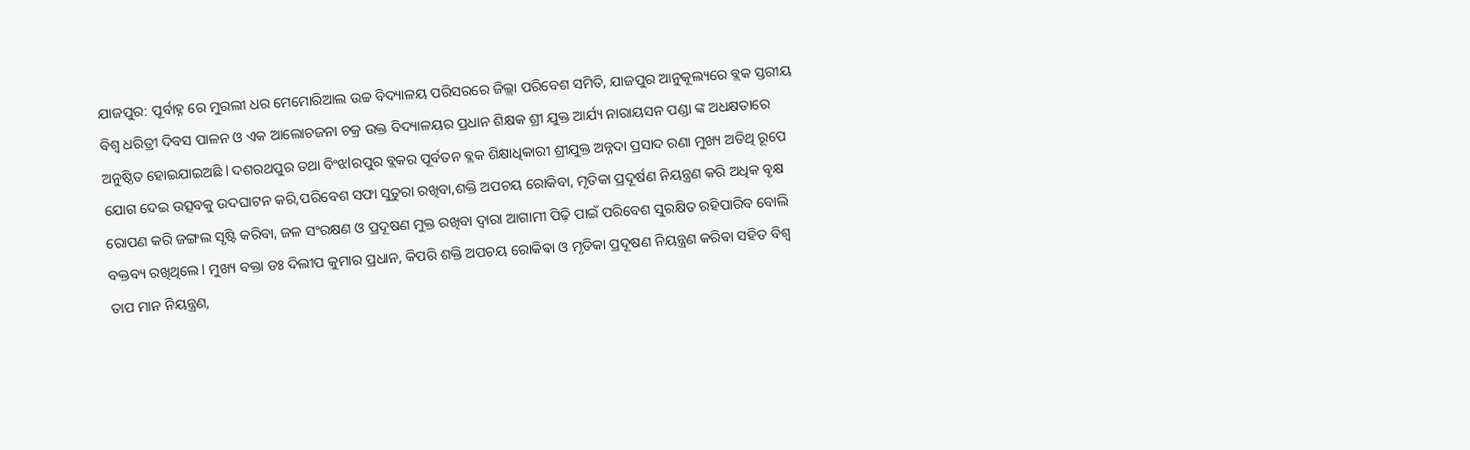ଯାଜପୁର: ପୂର୍ବାହ୍ନ ରେ ମୁରଲୀ ଧର ମେମୋରିଆଲ ଉଚ୍ଚ ବିଦ୍ୟାଳୟ ପରିସରରେ ଜିଲ୍ଲା ପରିବେଶ ସମିତି, ଯାଜପୁର ଆନୁକୂଲ୍ୟରେ ବ୍ଲକ ସ୍ତରୀୟ ବିଶ୍ୱ ଧରିତ୍ରୀ ଦିବସ ପାଳନ ଓ ଏକ ଆଲୋଚଜନା ଚକ୍ର ଉକ୍ତ ବିଦ୍ୟାଳୟର ପ୍ରଧାନ ଶିକ୍ଷକ ଶ୍ରୀ ଯୁକ୍ତ ଆର୍ଯ୍ୟ ନାରାୟସନ ପଣ୍ଡା ଙ୍କ ଅଧକ୍ଷତାରେ ଅନୁଷ୍ଠିତ ହୋଇଯାଇଅଛି l ଦଶରଥପୁର ତଥା ବିଂଝlରପୁର ବ୍ଲକର ପୂର୍ବତନ ବ୍ଲକ ଶିକ୍ଷାଧିକାରୀ ଶ୍ରୀଯୁକ୍ତ ଅନ୍ନଦା ପ୍ରସାଦ ରଣା ମୁଖ୍ୟ ଅତିଥି ରୂପେ ଯୋଗ ଦେଇ ଉତ୍ସବକୁ ଉଦଘାଟନ କରି,ପରିବେଶ ସଫା ସୁତୁରା ରଖିବା,ଶକ୍ତି ଅପଚୟ ରୋକିବା, ମୃତିକା ପ୍ରଦୂର୍ଷଣ ନିୟନ୍ତ୍ରଣ କରି ଅଧିକ ବୃକ୍ଷ ରୋପଣ କରି ଜଙ୍ଗଲ ସୃଷ୍ଟି କରିବା, ଜଳ ସଂରକ୍ଷଣ ଓ ପ୍ରଦୂଷଣ ମୁକ୍ତ ରଖିବା ଦ୍ୱାରା ଆଗାମୀ ପିଢ଼ି ପାଇଁ ପରିବେଶ ସୁରକ୍ଷିତ ରହିପାରିବ ବୋଲି ବକ୍ତବ୍ୟ ରଖିଥିଲେ l ମୁଖ୍ୟ ବକ୍ତା ଡଃ ଦିଲୀପ କୁମାର ପ୍ରଧାନ, କିପରି ଶକ୍ତି ଅପଚୟ ରୋକିଵା ଓ ମୃତିକା ପ୍ରଦୂଷଣ ନିୟନ୍ତ୍ରଣ କରିଵା ସହିତ ବିଶ୍ୱ ତାପ ମାନ ନିୟନ୍ତ୍ରଣ,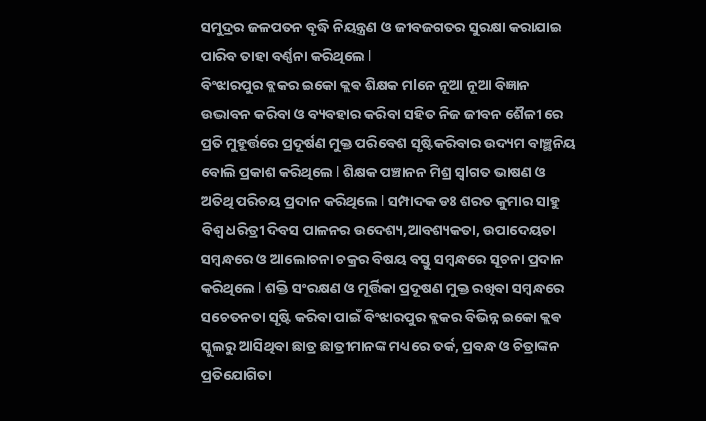ସମୁଦ୍ରର ଜଳପତନ ବୃଦ୍ଧି ନିୟନ୍ତ୍ରଣ ଓ ଜୀବଜଗତର ସୁରକ୍ଷା କରାଯାଇ ପାରିବ ତାହା ବର୍ଣ୍ଣନା କରିଥିଲେ l
ବିଂଝାରପୁର ବ୍ଲକର ଇକୋ କ୍ଲଵ ଶିକ୍ଷକ ମlନେ ନୂଆ ନୂଆ ବିଜ୍ଞାନ ଉଦ୍ଭାବନ କରିବା ଓ ବ୍ୟବହାର କରିବା ସହିତ ନିଜ ଜୀବନ ଶୈଳୀ ରେ ପ୍ରତି ମୁହୂର୍ତ୍ତରେ ପ୍ରଦୂର୍ଷଣ ମୁକ୍ତ ପରିବେଶ ସୃଷ୍ଟିକରିବାର ଉଦ୍ୟମ ବାଞ୍ଛନିୟ ବୋଲି ପ୍ରକାଶ କରିଥିଲେ l ଶିକ୍ଷକ ପଞ୍ଚାନନ ମିଶ୍ର ସ୍ୱlଗତ ଭାଷଣ ଓ ଅତିଥି ପରିଚୟ ପ୍ରଦାନ କରିଥିଲେ l ସମ୍ପାଦକ ଡଃ ଶରତ କୁମାର ସାହୁ ବିଶ୍ୱ ଧରିତ୍ରୀ ଦିବସ ପାଳନର ଉଦେଶ୍ୟ,ଆବଶ୍ୟକତା, ଉପାଦେୟତା ସମ୍ବନ୍ଧରେ ଓ ଆଲୋଚନା ଚକ୍ରର ବିଷୟ ବସ୍ତୁ ସମ୍ବନ୍ଧରେ ସୂଚନା ପ୍ରଦାନ କରିଥିଲେ l ଶକ୍ତି ସଂରକ୍ଷଣ ଓ ମୂର୍ତ୍ତିକା ପ୍ରଦୂଷଣ ମୁକ୍ତ ରଖିବା ସମ୍ବନ୍ଧରେ ସଚେତନତା ସୃଷ୍ଟି କରିବା ପାଇଁ ବିଂଝାରପୁର ବ୍ଲକର ବିଭିନ୍ନ ଇକୋ କ୍ଲଵ ସ୍କୁଲରୁ ଆସିଥିବା ଛାତ୍ର ଛାତ୍ରୀମାନଙ୍କ ମଧ୍ୟରେ ତର୍କ, ପ୍ରବନ୍ଧ ଓ ଚିତ୍ରାଙ୍କନ ପ୍ରତିଯୋଗିତା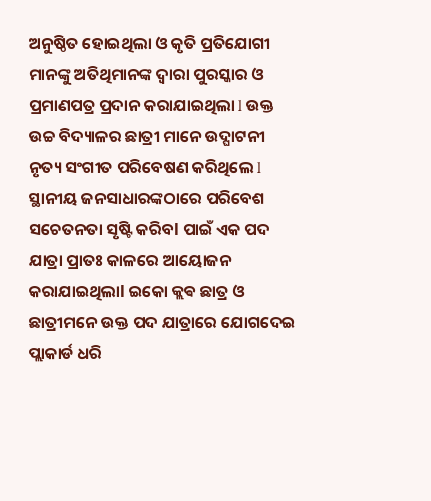ଅନୁଷ୍ଠିତ ହୋଇଥିଲା ଓ କୃତି ପ୍ରତିଯୋଗୀ ମାନଙ୍କୁ ଅତିଥିମାନଙ୍କ ଦ୍ୱାରା ପୁରସ୍କାର ଓ ପ୍ରମାଣପତ୍ର ପ୍ରଦାନ କରାଯାଇଥିଲା l ଉକ୍ତ ଉଚ୍ଚ ବିଦ୍ୟାଳର ଛାତ୍ରୀ ମାନେ ଉଦ୍ଘାଟନୀ ନୃତ୍ୟ ସଂଗୀତ ପରିବେଷଣ କରିଥିଲେ l ସ୍ଥାନୀୟ ଜନସାଧାରଙ୍କଠାରେ ପରିବେଶ ସଚେତନତା ସୃଷ୍ଟି କରିବl ପାଇଁ ଏକ ପଦ ଯାତ୍ରା ପ୍ରାତଃ କାଳରେ ଆୟୋଜନ କରାଯାଇଥିଲାl ଇକୋ କ୍ଲଵ ଛାତ୍ର ଓ ଛାତ୍ରୀମନେ ଉକ୍ତ ପଦ ଯାତ୍ରାରେ ଯୋଗଦେଇ ପ୍ଲାକାର୍ଡ ଧରି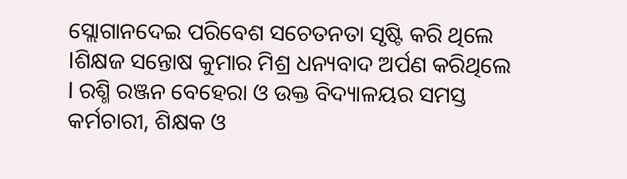ସ୍ଲୋଗାନଦେଇ ପରିବେଶ ସଚେତନତା ସୃଷ୍ଟି କରି ଥିଲେ lଶିକ୍ଷଜ ସନ୍ତୋଷ କୁମାର ମିଶ୍ର ଧନ୍ୟବାଦ ଅର୍ପଣ କରିଥିଲେ l ରଶ୍ମି ରଞ୍ଜନ ବେହେରା ଓ ଉକ୍ତ ବିଦ୍ୟାଳୟର ସମସ୍ତ କର୍ମଚାରୀ, ଶିକ୍ଷକ ଓ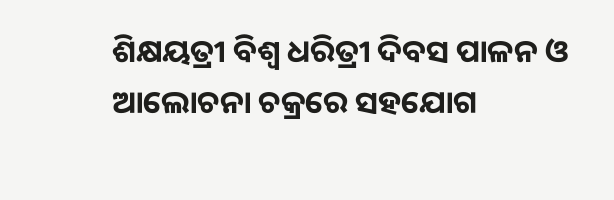ଶିକ୍ଷୟତ୍ରୀ ବିଶ୍ୱ ଧରିତ୍ରୀ ଦିବସ ପାଳନ ଓ ଆଲୋଚନା ଚକ୍ରରେ ସହଯୋଗ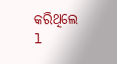କରିଥିଲେ l